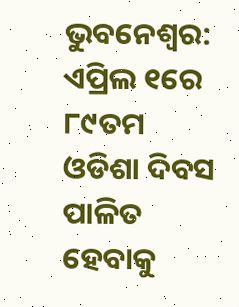ଭୁବନେଶ୍ୱର: ଏପ୍ରିଲ ୧ରେ ୮୯ତମ ଓଡିଶା ଦିବସ ପାଳିତ ହେବାକୁ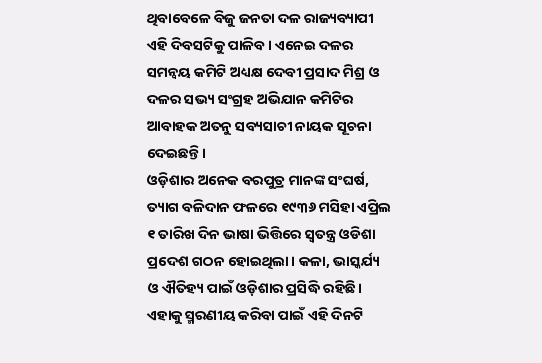ଥିବାବେଳେ ବିଜୁ ଜନତା ଦଳ ରାଜ୍ୟବ୍ୟାପୀ ଏହି ଦିବସଟିକୁ ପାଳିବ। ଏନେଇ ଦଳର ସମନ୍ୱୟ କମିଟି ଅଧ୍ୟକ୍ଷ ଦେବୀ ପ୍ରସାଦ ମିଶ୍ର ଓ ଦଳର ସଭ୍ୟ ସଂଗ୍ରହ ଅଭିଯାନ କମିଟିର ଆବାହକ ଅତନୁ ସବ୍ୟସାଚୀ ନାୟକ ସୂଚନା ଦେଇଛନ୍ତି।
ଓଡ଼ିଶାର ଅନେକ ବରପୁତ୍ର ମାନଙ୍କ ସଂଘର୍ଷ, ତ୍ୟାଗ ବଳିଦାନ ଫଳରେ ୧୯୩୬ ମସିହା ଏପ୍ରିଲ ୧ ତାରିଖ ଦିନ ଭାଷା ଭିତ୍ତିରେ ସ୍ୱତନ୍ତ୍ର ଓଡିଶା ପ୍ରଦେଶ ଗଠନ ହୋଇଥିଲା। କଳା, ଭାସ୍କର୍ଯ୍ୟ ଓ ଐତିହ୍ୟ ପାଇଁ ଓଡ଼ିଶାର ପ୍ରସିଦ୍ଧି ରହିଛି। ଏହାକୁ ସ୍ମରଣୀୟ କରିବା ପାଇଁ ଏହି ଦିନଟି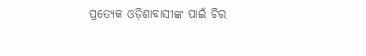ପ୍ରତ୍ୟେକ ଓଡ଼ିଶାବାସୀଙ୍କ ପାଇଁ ଚିର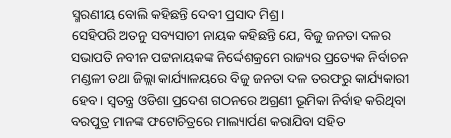ସ୍ମରଣୀୟ ବୋଲି କହିଛନ୍ତି ଦେବୀ ପ୍ରସାଦ ମିଶ୍ର।
ସେହିପରି ଅତନୁ ସବ୍ୟସାଚୀ ନାୟକ କହିଛନ୍ତି ଯେ, ବିଜୁ ଜନତା ଦଳର ସଭାପତି ନବୀନ ପଟ୍ଟନାୟକଙ୍କ ନିର୍ଦ୍ଦେଶକ୍ରମେ ରାଜ୍ୟର ପ୍ରତ୍ୟେକ ନିର୍ବାଚନ ମଣ୍ଡଳୀ ତଥା ଜିଲ୍ଲା କାର୍ଯ୍ୟାଳୟରେ ବିଜୁ ଜନତା ଦଳ ତରଫରୁ କାର୍ଯ୍ୟକାରୀ ହେବ। ସ୍ୱତନ୍ତ୍ର ଓଡିଶା ପ୍ରଦେଶ ଗଠନରେ ଅଗ୍ରଣୀ ଭୂମିକା ନିର୍ବାହ କରିଥିବା ବରପୁତ୍ର ମାନଙ୍କ ଫଟୋଚିତ୍ରରେ ମାଲ୍ୟାର୍ପଣ କରାଯିବା ସହିତ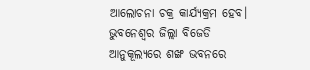ଆଲୋଚନା ଚକ୍ର କାର୍ଯ୍ୟକ୍ରମ ହେବ।
ଭୁବନେଶ୍ୱର ଜିଲ୍ଲା ବିଜେଡି ଆନୁକୂଲ୍ୟରେ ଶଙ୍ଖ ଭବନରେ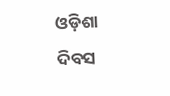ଓଡ଼ିଶା ଦିବସ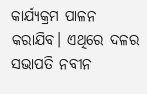କାର୍ଯ୍ୟକ୍ରମ ପାଳନ କରାଯିବ। ଏଥିରେ ଦଳର ସଭାପତି ନବୀନ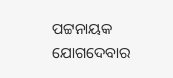ପଟ୍ଟନାୟକ ଯୋଗଦେବାର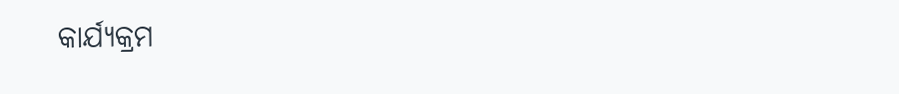କାର୍ଯ୍ୟକ୍ରମ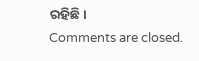ରହିଛି।
Comments are closed.